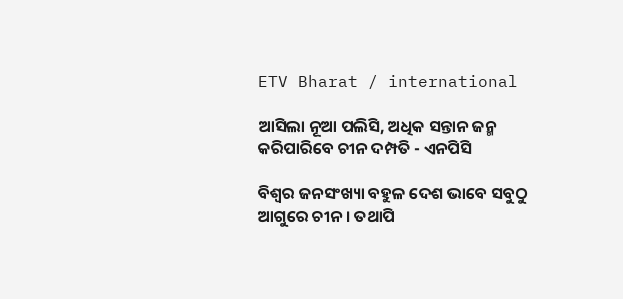ETV Bharat / international

ଆସିଲା ନୂଆ ପଲିସି, ଅଧିକ ସନ୍ତାନ ଜନ୍ମ କରିପାରିବେ ଚୀନ ଦମ୍ପତି - ଏନପିସି

ବିଶ୍ବର ଜନସଂଖ୍ୟା ବହୁଳ ଦେଶ ଭାବେ ସବୁଠୁ ଆଗୁରେ ଚୀନ । ତଥାପି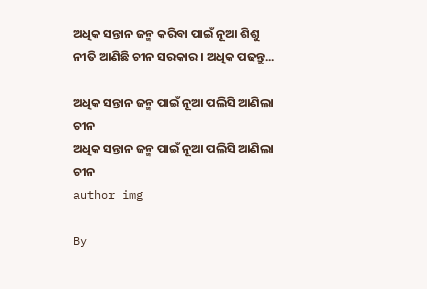ଅଧିକ ସନ୍ତାନ ଜନ୍ମ କରିବା ପାଇଁ ନୂଆ ଶିଶୁ ନୀତି ଆଣିଛି ଚୀନ ସରକାର । ଅଧିକ ପଢନ୍ତୁ...

ଅଧିକ ସନ୍ତାନ ଜନ୍ମ ପାଇଁ ନୂଆ ପଲିସି ଆଣିଲା ଚୀନ
ଅଧିକ ସନ୍ତାନ ଜନ୍ମ ପାଇଁ ନୂଆ ପଲିସି ଆଣିଲା ଚୀନ
author img

By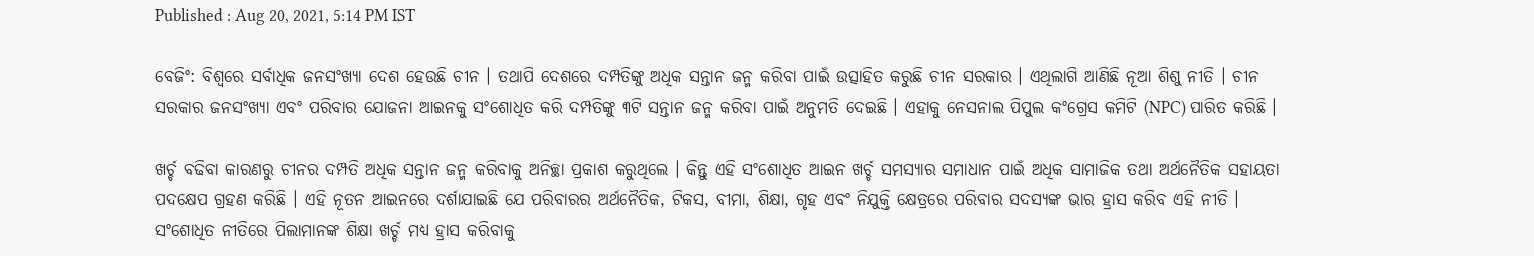Published : Aug 20, 2021, 5:14 PM IST

ବେଜିଂ: ବିଶ୍ବରେ ସର୍ବାଧିକ ଜନସଂଖ୍ୟା ଦେଶ ହେଉଛି ଚୀନ । ତଥାପି ଦେଶରେ ଦମ୍ପତିଙ୍କୁ ଅଧିକ ସନ୍ତାନ ଜନ୍ମ କରିବା ପାଇଁ ଉତ୍ସାହିତ କରୁଛି ଚୀନ ସରକାର । ଏଥିଲାଗି ଆଣିଛି ନୂଆ ଶିଶୁ ନୀତି । ଚୀନ ସରକାର ଜନସଂଖ୍ୟା ଏବଂ ପରିବାର ଯୋଜନା ଆଇନକୁ ସଂଶୋଧିତ କରି ଦମ୍ପତିଙ୍କୁ ୩ଟି ସନ୍ତାନ ଜନ୍ମ କରିବା ପାଇଁ ଅନୁମତି ଦେଇଛି । ଏହାକୁ ନେସନାଲ ପିପୁଲ କଂଗ୍ରେସ କମିଟି (NPC) ପାରିତ କରିଛି ।

ଖର୍ଚ୍ଚ ବଢିବା କାରଣରୁ ଚୀନର ଦମ୍ପତି ଅଧିକ ସନ୍ତାନ ଜନ୍ମ କରିବାକୁ ଅନିଚ୍ଛା ପ୍ରକାଶ କରୁଥିଲେ । କିନ୍ତୁ ଏହି ସଂଶୋଧିତ ଆଇନ ଖର୍ଚ୍ଚ ସମସ୍ୟାର ସମାଧାନ ପାଇଁ ଅଧିକ ସାମାଜିକ ତଥା ଅର୍ଥନୈତିକ ସହାୟତା ପଦକ୍ଷେପ ଗ୍ରହଣ କରିଛି । ଏହି ନୂତନ ଆଇନରେ ଦର୍ଶାଯାଇଛି ଯେ ପରିବାରର ଅର୍ଥନୈତିକ, ଟିକସ, ବୀମା, ଶିକ୍ଷା, ଗୃହ ଏବଂ ନିଯୁକ୍ତି କ୍ଷେତ୍ରରେ ପରିବାର ସଦସ୍ୟଙ୍କ ଭାର ହ୍ରାସ କରିବ ଏହି ନୀତି । ସଂଶୋଧିତ ନୀତିରେ ପିଲାମାନଙ୍କ ଶିକ୍ଷା ଖର୍ଚ୍ଚ ମଧ୍ୟ ହ୍ରାସ କରିବାକୁ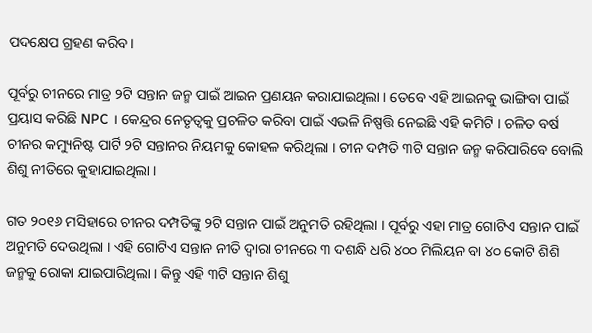ପଦକ୍ଷେପ ଗ୍ରହଣ କରିବ।

ପୂର୍ବରୁ ଚୀନରେ ମାତ୍ର ୨ଟି ସନ୍ତାନ ଜନ୍ମ ପାଇଁ ଆଇନ ପ୍ରଣୟନ କରାଯାଇଥିଲା । ତେବେ ଏହି ଆଇନକୁ ଭାଙ୍ଗିବା ପାଇଁ ପ୍ରୟାସ କରିଛି NPC । କେନ୍ଦ୍ରର ନେତୃତ୍ବକୁ ପ୍ରଚଳିତ କରିବା ପାଇଁ ଏଭଳି ନିଷ୍ପତ୍ତି ନେଇଛି ଏହି କମିଟି । ଚଳିତ ବର୍ଷ ଚୀନର କମ୍ୟୁନିଷ୍ଟ ପାର୍ଟି ୨ଟି ସନ୍ତାନର ନିୟମକୁ କୋହଳ କରିଥିଲା । ଚୀନ ଦମ୍ପତି ୩ଟି ସନ୍ତାନ ଜନ୍ମ କରିପାରିବେ ବୋଲି ଶିଶୁ ନୀତିରେ କୁହାଯାଇଥିଲା ।

ଗତ ୨୦୧୬ ମସିହାରେ ଚୀନର ଦମ୍ପତିଙ୍କୁ ୨ଟି ସନ୍ତାନ ପାଇଁ ଅନୁମତି ରହିଥିଲା । ପୂର୍ବରୁ ଏହା ମାତ୍ର ଗୋଟିଏ ସନ୍ତାନ ପାଇଁ ଅନୁମତି ଦେଉଥିଲା । ଏହି ଗୋଟିଏ ସନ୍ତାନ ନୀତି ଦ୍ବାରା ଚୀନରେ ୩ ଦଶନ୍ଧି ଧରି ୪୦୦ ମିଲିୟନ ବା ୪୦ କୋଟି ଶିଶି ଜନ୍ମକୁ ରୋକା ଯାଇପାରିଥିଲା । କିନ୍ତୁ ଏହି ୩ଟି ସନ୍ତାନ ଶିଶୁ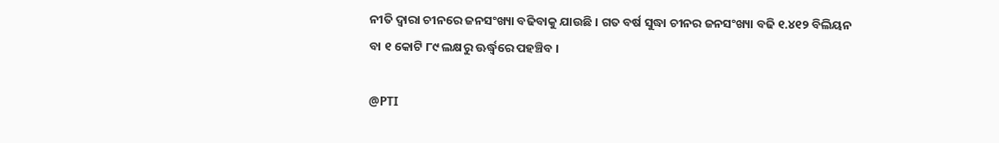ନୀତି ଦ୍ବାରା ଚୀନରେ ଜନସଂଖ୍ୟା ବଢିବାକୁ ଯାଉଛି । ଗତ ବର୍ଷ ସୁଦ୍ଧା ଚୀନର ଜନସଂଖ୍ୟା ବଢି ୧.୪୧୨ ବିଲିୟନ ବା ୧ କୋଟି ୮୯ ଲକ୍ଷରୁ ଊର୍ଦ୍ଧ୍ବରେ ପହଞ୍ଚିବ ।

@PTI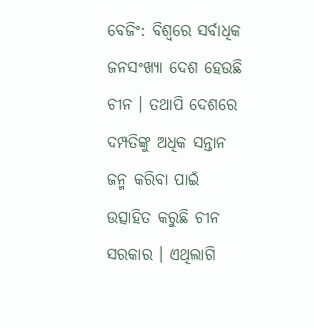ବେଜିଂ: ବିଶ୍ବରେ ସର୍ବାଧିକ ଜନସଂଖ୍ୟା ଦେଶ ହେଉଛି ଚୀନ । ତଥାପି ଦେଶରେ ଦମ୍ପତିଙ୍କୁ ଅଧିକ ସନ୍ତାନ ଜନ୍ମ କରିବା ପାଇଁ ଉତ୍ସାହିତ କରୁଛି ଚୀନ ସରକାର । ଏଥିଲାଗି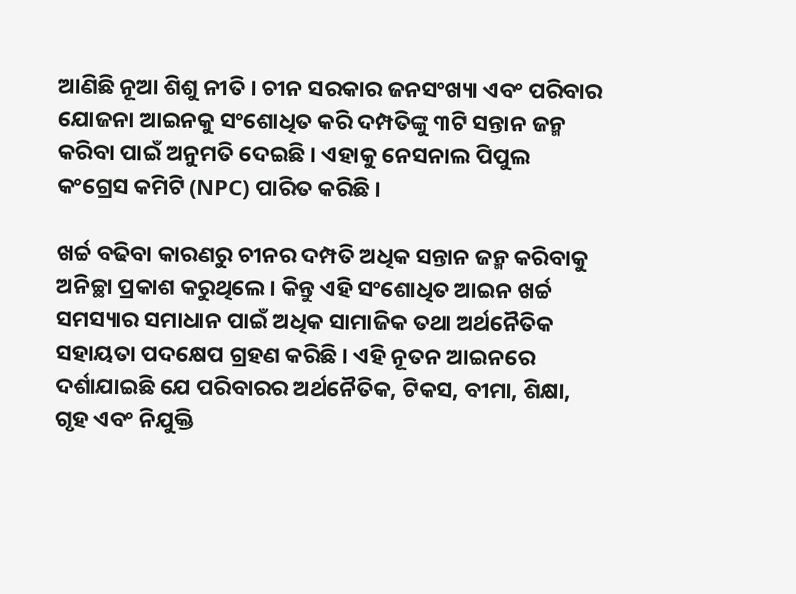ଆଣିଛି ନୂଆ ଶିଶୁ ନୀତି । ଚୀନ ସରକାର ଜନସଂଖ୍ୟା ଏବଂ ପରିବାର ଯୋଜନା ଆଇନକୁ ସଂଶୋଧିତ କରି ଦମ୍ପତିଙ୍କୁ ୩ଟି ସନ୍ତାନ ଜନ୍ମ କରିବା ପାଇଁ ଅନୁମତି ଦେଇଛି । ଏହାକୁ ନେସନାଲ ପିପୁଲ କଂଗ୍ରେସ କମିଟି (NPC) ପାରିତ କରିଛି ।

ଖର୍ଚ୍ଚ ବଢିବା କାରଣରୁ ଚୀନର ଦମ୍ପତି ଅଧିକ ସନ୍ତାନ ଜନ୍ମ କରିବାକୁ ଅନିଚ୍ଛା ପ୍ରକାଶ କରୁଥିଲେ । କିନ୍ତୁ ଏହି ସଂଶୋଧିତ ଆଇନ ଖର୍ଚ୍ଚ ସମସ୍ୟାର ସମାଧାନ ପାଇଁ ଅଧିକ ସାମାଜିକ ତଥା ଅର୍ଥନୈତିକ ସହାୟତା ପଦକ୍ଷେପ ଗ୍ରହଣ କରିଛି । ଏହି ନୂତନ ଆଇନରେ ଦର୍ଶାଯାଇଛି ଯେ ପରିବାରର ଅର୍ଥନୈତିକ, ଟିକସ, ବୀମା, ଶିକ୍ଷା, ଗୃହ ଏବଂ ନିଯୁକ୍ତି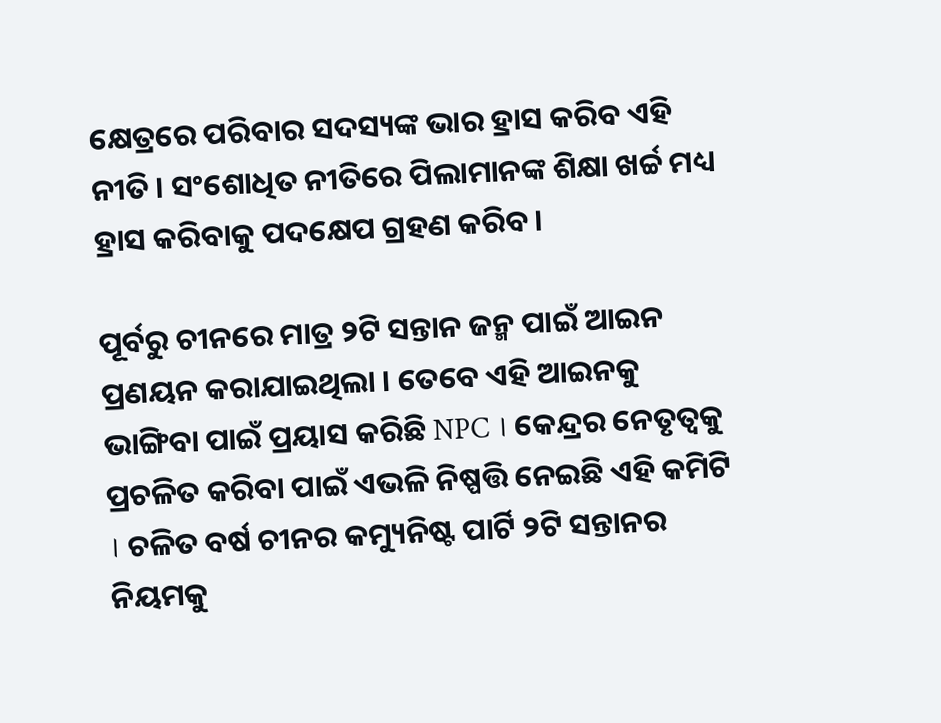କ୍ଷେତ୍ରରେ ପରିବାର ସଦସ୍ୟଙ୍କ ଭାର ହ୍ରାସ କରିବ ଏହି ନୀତି । ସଂଶୋଧିତ ନୀତିରେ ପିଲାମାନଙ୍କ ଶିକ୍ଷା ଖର୍ଚ୍ଚ ମଧ୍ୟ ହ୍ରାସ କରିବାକୁ ପଦକ୍ଷେପ ଗ୍ରହଣ କରିବ।

ପୂର୍ବରୁ ଚୀନରେ ମାତ୍ର ୨ଟି ସନ୍ତାନ ଜନ୍ମ ପାଇଁ ଆଇନ ପ୍ରଣୟନ କରାଯାଇଥିଲା । ତେବେ ଏହି ଆଇନକୁ ଭାଙ୍ଗିବା ପାଇଁ ପ୍ରୟାସ କରିଛି NPC । କେନ୍ଦ୍ରର ନେତୃତ୍ବକୁ ପ୍ରଚଳିତ କରିବା ପାଇଁ ଏଭଳି ନିଷ୍ପତ୍ତି ନେଇଛି ଏହି କମିଟି । ଚଳିତ ବର୍ଷ ଚୀନର କମ୍ୟୁନିଷ୍ଟ ପାର୍ଟି ୨ଟି ସନ୍ତାନର ନିୟମକୁ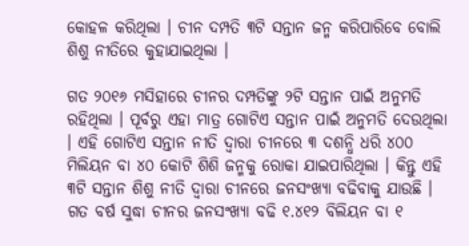କୋହଳ କରିଥିଲା । ଚୀନ ଦମ୍ପତି ୩ଟି ସନ୍ତାନ ଜନ୍ମ କରିପାରିବେ ବୋଲି ଶିଶୁ ନୀତିରେ କୁହାଯାଇଥିଲା ।

ଗତ ୨୦୧୬ ମସିହାରେ ଚୀନର ଦମ୍ପତିଙ୍କୁ ୨ଟି ସନ୍ତାନ ପାଇଁ ଅନୁମତି ରହିଥିଲା । ପୂର୍ବରୁ ଏହା ମାତ୍ର ଗୋଟିଏ ସନ୍ତାନ ପାଇଁ ଅନୁମତି ଦେଉଥିଲା । ଏହି ଗୋଟିଏ ସନ୍ତାନ ନୀତି ଦ୍ବାରା ଚୀନରେ ୩ ଦଶନ୍ଧି ଧରି ୪୦୦ ମିଲିୟନ ବା ୪୦ କୋଟି ଶିଶି ଜନ୍ମକୁ ରୋକା ଯାଇପାରିଥିଲା । କିନ୍ତୁ ଏହି ୩ଟି ସନ୍ତାନ ଶିଶୁ ନୀତି ଦ୍ବାରା ଚୀନରେ ଜନସଂଖ୍ୟା ବଢିବାକୁ ଯାଉଛି । ଗତ ବର୍ଷ ସୁଦ୍ଧା ଚୀନର ଜନସଂଖ୍ୟା ବଢି ୧.୪୧୨ ବିଲିୟନ ବା ୧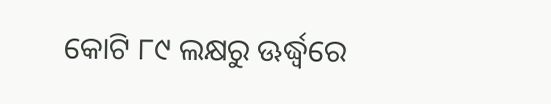କୋଟି ୮୯ ଲକ୍ଷରୁ ଊର୍ଦ୍ଧ୍ବରେ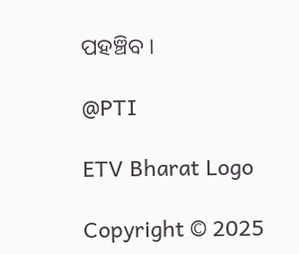ପହଞ୍ଚିବ ।

@PTI

ETV Bharat Logo

Copyright © 2025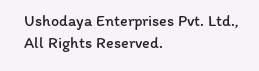Ushodaya Enterprises Pvt. Ltd., All Rights Reserved.